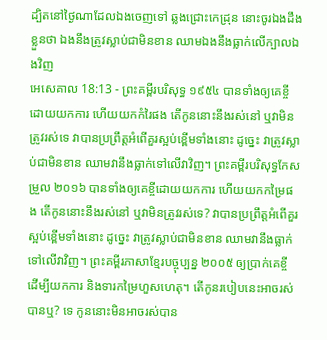ដ្បិតនៅថ្ងៃណាដែលឯងចេញទៅ ឆ្លងជ្រោះកេដ្រុន នោះចូរឯងដឹងខ្លួនថា ឯងនឹងត្រូវស្លាប់ជាមិនខាន ឈាមឯងនឹងធ្លាក់លើក្បាលឯងវិញ
អេសេគាល 18:13 - ព្រះគម្ពីរបរិសុទ្ធ ១៩៥៤ បានទាំងឲ្យគេខ្ចីដោយយកការ ហើយយកកំរៃផង តើកូននោះនឹងរស់នៅ ឬវាមិនត្រូវរស់ទេ វាបានប្រព្រឹត្តអំពើគួរស្អប់ខ្ពើមទាំងនោះ ដូច្នេះ វាត្រូវស្លាប់ជាមិនខាន ឈាមវានឹងធ្លាក់ទៅលើវាវិញ។ ព្រះគម្ពីរបរិសុទ្ធកែសម្រួល ២០១៦ បានទាំងឲ្យគេខ្ចីដោយយកការ ហើយយកកម្រៃផង តើកូននោះនឹងរស់នៅ ឬវាមិនត្រូវរស់ទេ? វាបានប្រព្រឹត្តអំពើគួរស្អប់ខ្ពើមទាំងនោះ ដូច្នេះ វាត្រូវស្លាប់ជាមិនខាន ឈាមវានឹងធ្លាក់ទៅលើវាវិញ។ ព្រះគម្ពីរភាសាខ្មែរបច្ចុប្បន្ន ២០០៥ ឲ្យប្រាក់គេខ្ចី ដើម្បីយកការ និងទារកម្រៃហួសហេតុ។ តើកូនរបៀបនេះអាចរស់បានឬ? ទេ កូននោះមិនអាចរស់បាន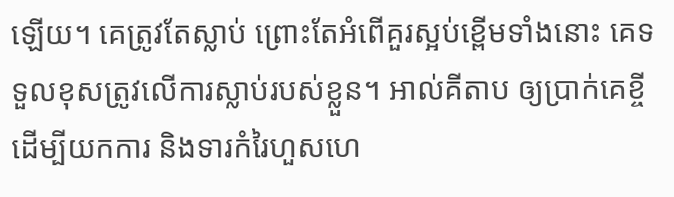ឡើយ។ គេត្រូវតែស្លាប់ ព្រោះតែអំពើគួរស្អប់ខ្ពើមទាំងនោះ គេទទួលខុសត្រូវលើការស្លាប់របស់ខ្លួន។ អាល់គីតាប ឲ្យប្រាក់គេខ្ចី ដើម្បីយកការ និងទារកំរៃហួសហេ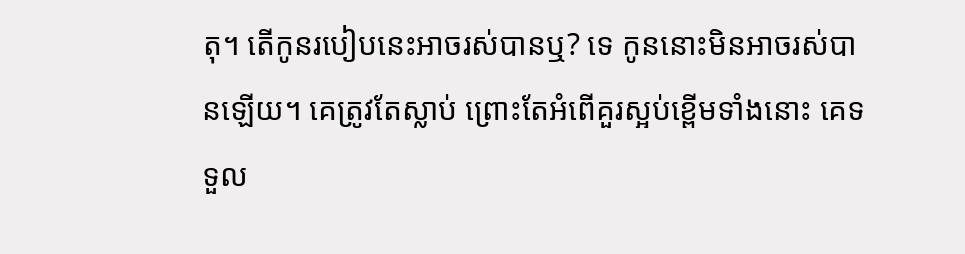តុ។ តើកូនរបៀបនេះអាចរស់បានឬ? ទេ កូននោះមិនអាចរស់បានឡើយ។ គេត្រូវតែស្លាប់ ព្រោះតែអំពើគួរស្អប់ខ្ពើមទាំងនោះ គេទទួល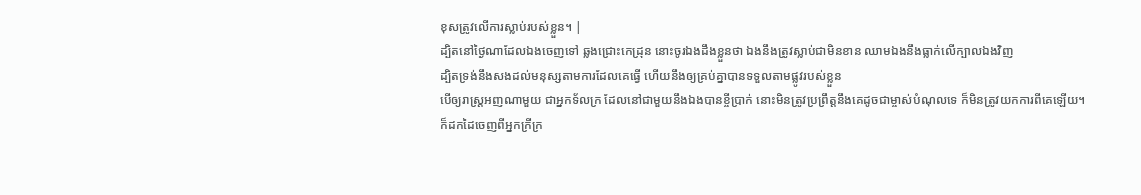ខុសត្រូវលើការស្លាប់របស់ខ្លួន។ |
ដ្បិតនៅថ្ងៃណាដែលឯងចេញទៅ ឆ្លងជ្រោះកេដ្រុន នោះចូរឯងដឹងខ្លួនថា ឯងនឹងត្រូវស្លាប់ជាមិនខាន ឈាមឯងនឹងធ្លាក់លើក្បាលឯងវិញ
ដ្បិតទ្រង់នឹងសងដល់មនុស្សតាមការដែលគេធ្វើ ហើយនឹងឲ្យគ្រប់គ្នាបានទទួលតាមផ្លូវរបស់ខ្លួន
បើឲ្យរាស្ត្រអញណាមួយ ជាអ្នកទ័លក្រ ដែលនៅជាមួយនឹងឯងបានខ្ចីប្រាក់ នោះមិនត្រូវប្រព្រឹត្តនឹងគេដូចជាម្ចាស់បំណុលទេ ក៏មិនត្រូវយកការពីគេឡើយ។
ក៏ដកដៃចេញពីអ្នកក្រីក្រ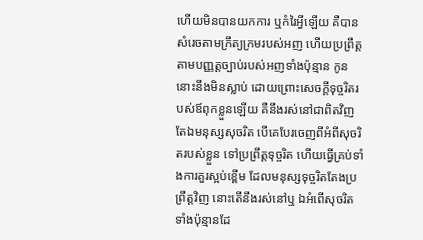ហើយមិនបានយកការ ឬកំរៃអ្វីឡើយ គឺបានសំរេចតាមក្រឹត្យក្រមរបស់អញ ហើយប្រព្រឹត្តតាមបញ្ញត្តច្បាប់របស់អញទាំងប៉ុន្មាន កូននោះនឹងមិនស្លាប់ ដោយព្រោះសេចក្ដីទុច្ចរិតរបស់ឪពុកខ្លួនឡើយ គឺនឹងរស់នៅជាពិតវិញ
តែឯមនុស្សសុចរិត បើគេបែរចេញពីអំពីសុចរិតរបស់ខ្លួន ទៅប្រព្រឹត្តទុច្ចរិត ហើយធ្វើគ្រប់ទាំងការគួរស្អប់ខ្ពើម ដែលមនុស្សទុច្ចរិតតែងប្រព្រឹត្តវិញ នោះតើនឹងរស់នៅឬ ឯអំពើសុចរិតទាំងប៉ុន្មានដែ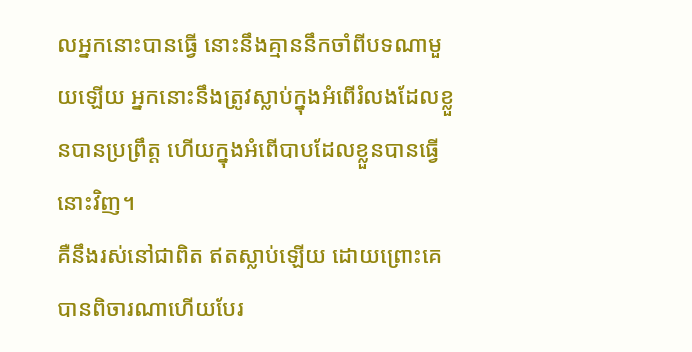លអ្នកនោះបានធ្វើ នោះនឹងគ្មាននឹកចាំពីបទណាមួយឡើយ អ្នកនោះនឹងត្រូវស្លាប់ក្នុងអំពើរំលងដែលខ្លួនបានប្រព្រឹត្ត ហើយក្នុងអំពើបាបដែលខ្លួនបានធ្វើនោះវិញ។
គឺនឹងរស់នៅជាពិត ឥតស្លាប់ឡើយ ដោយព្រោះគេបានពិចារណាហើយបែរ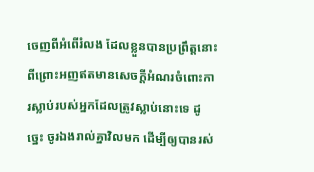ចេញពីអំពើរំលង ដែលខ្លួនបានប្រព្រឹត្តនោះ
ពីព្រោះអញឥតមានសេចក្ដីអំណរចំពោះការស្លាប់របស់អ្នកដែលត្រូវស្លាប់នោះទេ ដូច្នេះ ចូរឯងរាល់គ្នាវិលមក ដើម្បីឲ្យបានរស់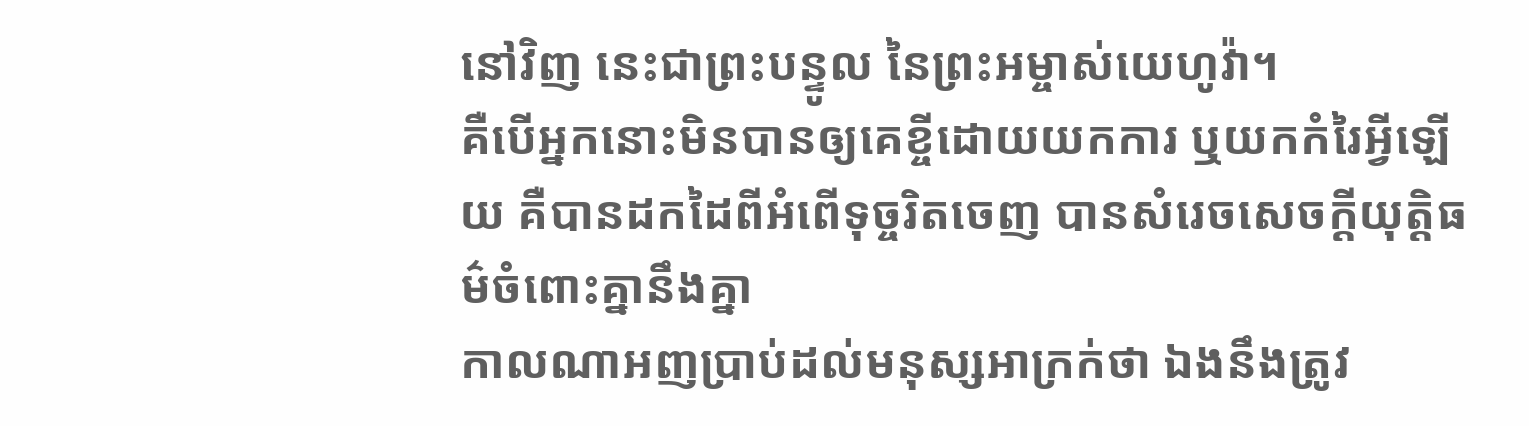នៅវិញ នេះជាព្រះបន្ទូល នៃព្រះអម្ចាស់យេហូវ៉ា។
គឺបើអ្នកនោះមិនបានឲ្យគេខ្ចីដោយយកការ ឬយកកំរៃអ្វីឡើយ គឺបានដកដៃពីអំពើទុច្ចរិតចេញ បានសំរេចសេចក្ដីយុត្តិធម៌ចំពោះគ្នានឹងគ្នា
កាលណាអញប្រាប់ដល់មនុស្សអាក្រក់ថា ឯងនឹងត្រូវ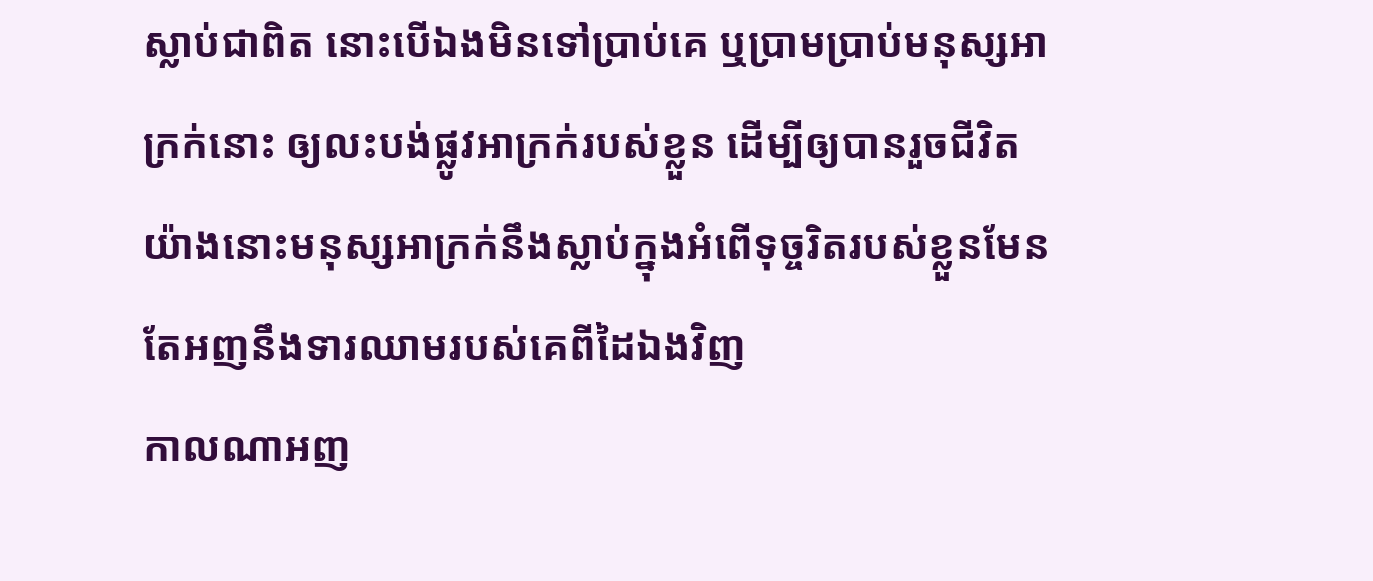ស្លាប់ជាពិត នោះបើឯងមិនទៅប្រាប់គេ ឬប្រាមប្រាប់មនុស្សអាក្រក់នោះ ឲ្យលះបង់ផ្លូវអាក្រក់របស់ខ្លួន ដើម្បីឲ្យបានរួចជីវិត យ៉ាងនោះមនុស្សអាក្រក់នឹងស្លាប់ក្នុងអំពើទុច្ចរិតរបស់ខ្លួនមែន តែអញនឹងទារឈាមរបស់គេពីដៃឯងវិញ
កាលណាអញ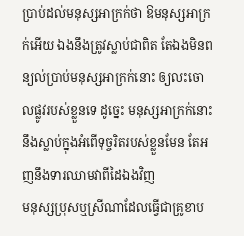ប្រាប់ដល់មនុស្សអាក្រក់ថា ឱមនុស្សអាក្រក់អើយ ឯងនឹងត្រូវស្លាប់ជាពិត តែឯងមិនពន្យល់ប្រាប់មនុស្សអាក្រក់នោះ ឲ្យលះចោលផ្លូវរបស់ខ្លួនទេ ដូច្នេះ មនុស្សអាក្រក់នោះនឹងស្លាប់ក្នុងអំពើទុច្ចរិតរបស់ខ្លួនមែន តែអញនឹងទារឈាមវាពីដៃឯងវិញ
មនុស្សប្រុសឬស្រីណាដែលធ្វើជាគ្រូខាប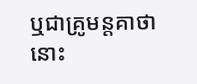ឬជាគ្រូមន្តគាថា នោះ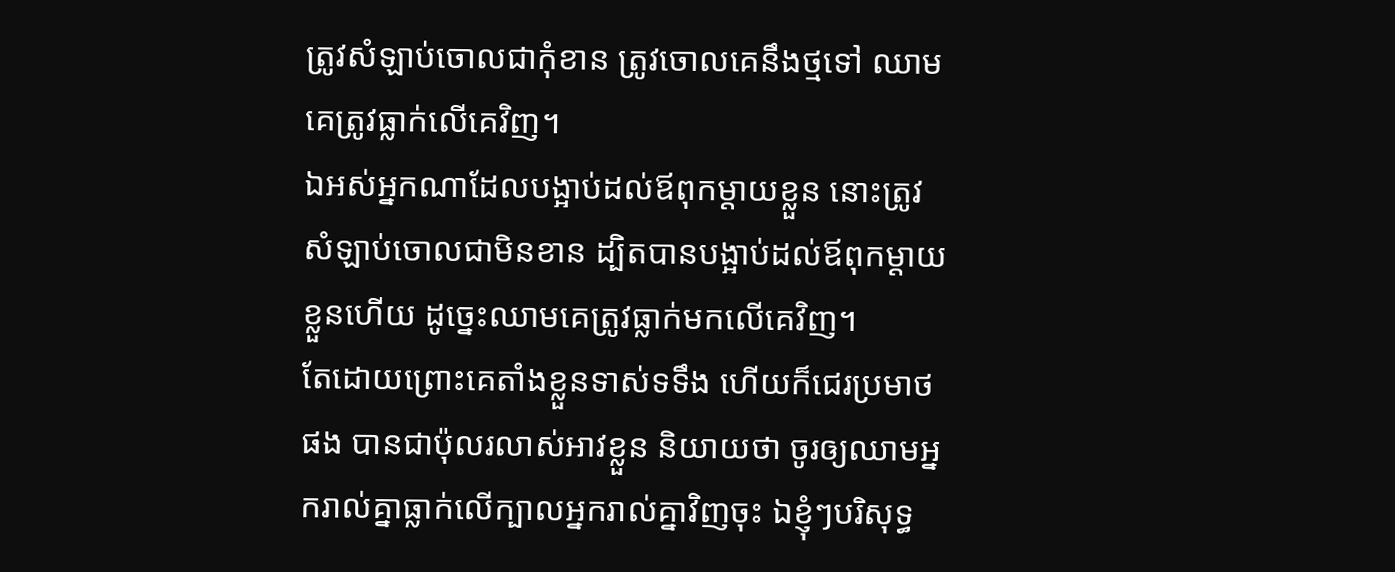ត្រូវសំឡាប់ចោលជាកុំខាន ត្រូវចោលគេនឹងថ្មទៅ ឈាមគេត្រូវធ្លាក់លើគេវិញ។
ឯអស់អ្នកណាដែលបង្អាប់ដល់ឪពុកម្តាយខ្លួន នោះត្រូវសំឡាប់ចោលជាមិនខាន ដ្បិតបានបង្អាប់ដល់ឪពុកម្តាយខ្លួនហើយ ដូច្នេះឈាមគេត្រូវធ្លាក់មកលើគេវិញ។
តែដោយព្រោះគេតាំងខ្លួនទាស់ទទឹង ហើយក៏ជេរប្រមាថផង បានជាប៉ុលរលាស់អាវខ្លួន និយាយថា ចូរឲ្យឈាមអ្នករាល់គ្នាធ្លាក់លើក្បាលអ្នករាល់គ្នាវិញចុះ ឯខ្ញុំៗបរិសុទ្ធ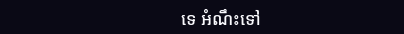ទេ អំណឹះទៅ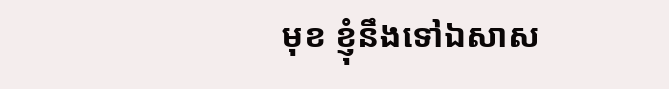មុខ ខ្ញុំនឹងទៅឯសាស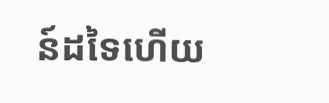ន៍ដទៃហើយ